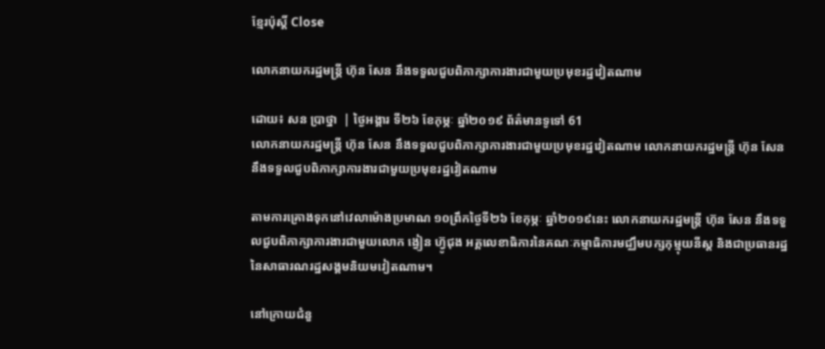ខ្មែរប៉ុស្ដិ៍ Close

លោកនាយករដ្ឋមន្រ្ដី ហ៊ុន សែន នឹងទទួលជួបពិភាក្សាការងារជាមួយប្រមុខរដ្ឋវៀតណាម

ដោយ៖ សន ប្រាថ្នា  | ថ្ងៃអង្គារ ទី២៦ ខែកុម្ភៈ ឆ្នាំ២០១៩ ព័ត៌មានទូទៅ 61
លោកនាយករដ្ឋមន្រ្ដី ហ៊ុន សែន នឹងទទួលជួបពិភាក្សាការងារជាមួយប្រមុខរដ្ឋវៀតណាម លោកនាយករដ្ឋមន្រ្ដី ហ៊ុន សែន នឹងទទួលជួបពិភាក្សាការងារជាមួយប្រមុខរដ្ឋវៀតណាម

តាមការគ្រោងទុកនៅវេលាម៉ោងប្រមាណ ១០ព្រឹកថ្ងៃទី២៦ ខែកុម្ភៈ ឆ្នាំ២០១៩នេះ លោកនាយករដ្ឋមន្រ្ដី ហ៊ុន សែន នឹងទទួលជួបពិភាក្សាការងារជាមួយលោក ង្វៀន ហ៊្វូជុង អគ្គលេខាធិការនៃគណៈកម្មាធិការមជ្ឈឹមបក្សកុម្មុយនីស្ត និងជាប្រធានរដ្ឋនៃសាធារណរដ្ឋសង្គមនិយមវៀតណាម។

នៅក្រោយជំនួ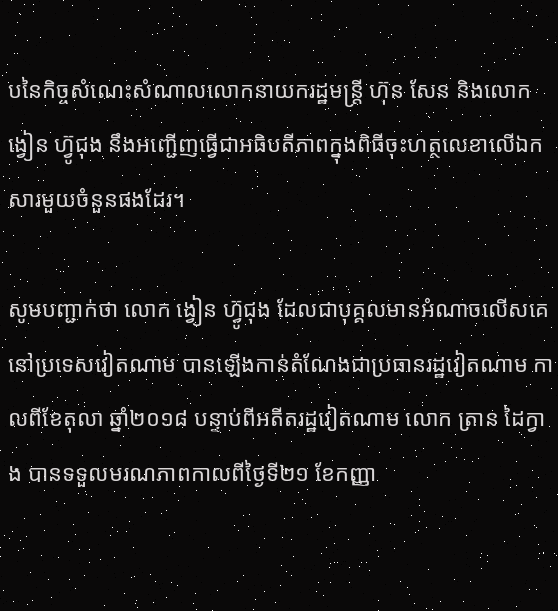បនៃកិច្ចសំណេះសំណាលលោកនាយករដ្ឋមន្រ្ដី ហ៊ុន សែន និងលោក ង្វៀន ហ៊្វូជុង នឹងអញ្ជើញធ្វើជាអធិបតីភាពក្នុងពិធីចុះហត្ថលេខាលើឯកសារមួយចំនួនផងដែរ។

សូមបញ្ជាក់ថា លោក ង្វៀន ហ៊្វូជុង ដែលជាបុគ្គលមានអំណាចលើសគេនៅប្រទេសវៀតណាម បានឡើងកាន់តំណែងជាប្រធានរដ្ឋវៀតណាម កាលពីខែតុលា ឆ្នាំ២០១៨ បន្ទាប់ពីអតីតរដ្ឋវៀតណាម លោក ត្រាន ដៃក្វាង បានទទួលមរណភាពកាលពីថ្ងៃទី២១ ខែកញ្ញា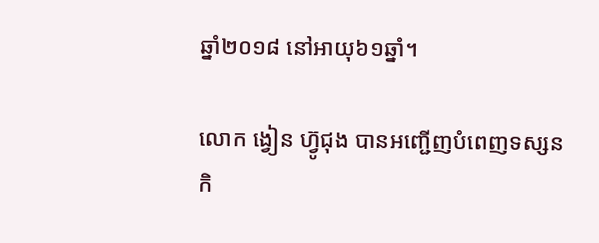ឆ្នាំ២០១៨ នៅអាយុ៦១ឆ្នាំ។

លោក ង្វៀន ហ៊្វូជុង បានអញ្ជើញបំពេញទស្សនកិ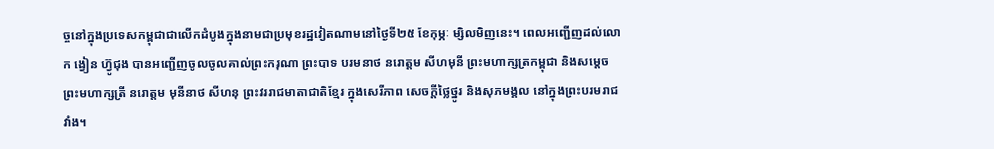ច្ចនៅក្នុងប្រទេសកម្ពុជាជាលើកដំបូងក្នុងនាមជាប្រមុខរដ្ឋវៀតណាមនៅថ្ងៃទី២៥ ខែកុម្ភៈ ម្សិលមិញនេះ។ ពេលអញ្ជើញដល់លោក ង្វៀន ហ៊្វូជុង បានអញ្ជើញចូលចូលគាល់ព្រះករុណា ព្រះបាទ បរមនាថ នរោត្តម សីហមុនី ព្រះមហាក្សត្រកម្ពុជា និងសម្តេចព្រះមហាក្សត្រី នរោត្តម មុនីនាថ សីហនុ ព្រះវររាជមាតាជាតិខ្មែរ ក្នុងសេរីភាព សេចក្តីថ្លៃថ្នូរ និងសុភមង្គល នៅក្នុងព្រះបរមរាជវាំង។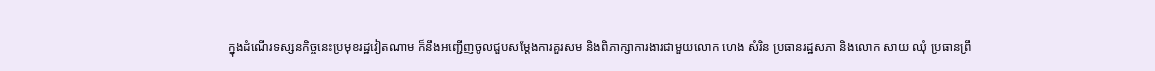ក្នុងដំណើរទស្សនកិច្ចនេះប្រមុខរដ្ឋវៀតណាម ក៏នឹងអញ្ជើញចូលជួបសម្តែងការគួរសម និងពិភាក្សាការងារជាមួយលោក ហេង សំរិន ប្រធានរដ្ឋសភា និងលោក សាយ ឈុំ ប្រធានព្រឹ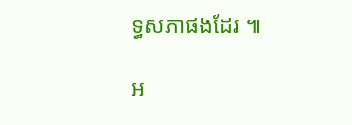ទ្ធសភាផងដែរ ៕

អ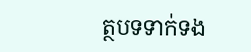ត្ថបទទាក់ទង